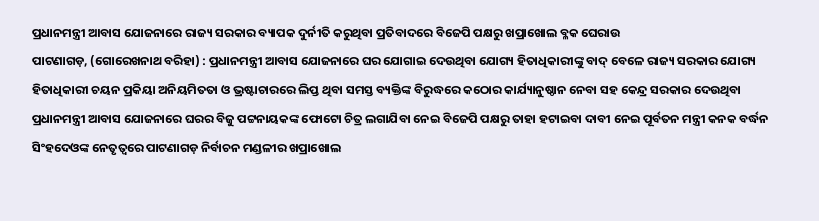ପ୍ରଧାନମନ୍ତ୍ରୀ ଆବାସ ଯୋଜନାରେ ରାଜ୍ୟ ସରକାର ବ୍ୟାପକ ଦୁର୍ନୀତି କରୁଥିବା ପ୍ରତିବାଦରେ ବିଜେପି ପକ୍ଷରୁ ଖପ୍ରାଖୋଲ ବ୍ଳକ ଘେରାଉ
ପାଟଣାଗଡ଼, (ଗୋରେଖନାଥ ବରିହା) : ପ୍ରଧାନମନ୍ତ୍ରୀ ଆବାସ ଯୋଜନାରେ ଘର ଯୋଗାଇ ଦେଉଥିବା ଯୋଗ୍ୟ ହିତାଧିକାରୀଙ୍କୁ ବାଦ୍ ବେଳେ ରାଜ୍ୟ ସରକାର ଯୋଗ୍ୟ ହିତାଧିକାରୀ ଚୟନ ପ୍ରକିୟା ଅନିୟମିତତା ଓ ଭ୍ରଷ୍ଟାଚାରରେ ଲିପ୍ତ ଥିବା ସମସ୍ତ ବ୍ୟକ୍ତିଙ୍କ ବିରୁଦ୍ଧରେ କଠୋର କାର୍ଯ୍ୟାନୁଷ୍ଠାନ ନେବା ସହ କେନ୍ଦ୍ର ସରକାର ଦେଉଥିବା ପ୍ରଧାନମନ୍ତ୍ରୀ ଆବାସ ଯୋଜନାରେ ଘରର ବିଜୁ ପଟ୍ଟନାୟକଙ୍କ ଫୋଟୋ ଚିତ୍ର ଲଗାଯିବା ନେଇ ବିଜେପି ପକ୍ଷରୁ ତାହା ହଟାଇବା ଦାବୀ ନେଇ ପୂର୍ବତନ ମନ୍ତ୍ରୀ କନକ ବର୍ଦ୍ଧନ ସିଂହଦେଓଙ୍କ ନେତୃତ୍ୱରେ ପାଟଣାଗଡ଼ ନିର୍ବାଚନ ମଣ୍ଡଳୀର ଖପ୍ରାଖୋଲ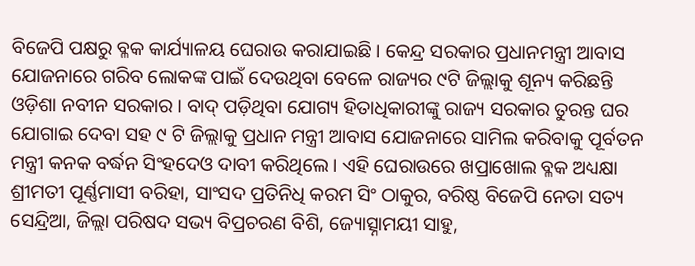ବିଜେପି ପକ୍ଷରୁ ବ୍ଳକ କାର୍ଯ୍ୟାଳୟ ଘେରାଉ କରାଯାଇଛି । କେନ୍ଦ୍ର ସରକାର ପ୍ରଧାନମନ୍ତ୍ରୀ ଆବାସ ଯୋଜନାରେ ଗରିବ ଲୋକଙ୍କ ପାଇଁ ଦେଉଥିବା ବେଳେ ରାଜ୍ୟର ୯ଟି ଜିଲ୍ଲାକୁ ଶୂନ୍ୟ କରିଛନ୍ତି ଓଡ଼ିଶା ନବୀନ ସରକାର । ବାଦ୍ ପଡ଼ିଥିବା ଯୋଗ୍ୟ ହିତାଧିକାରୀଙ୍କୁ ରାଜ୍ୟ ସରକାର ତୁରନ୍ତ ଘର ଯୋଗାଇ ଦେବା ସହ ୯ ଟି ଜିଲ୍ଲାକୁ ପ୍ରଧାନ ମନ୍ତ୍ରୀ ଆବାସ ଯୋଜନାରେ ସାମିଲ କରିବାକୁ ପୂର୍ବତନ ମନ୍ତ୍ରୀ କନକ ବର୍ଦ୍ଧନ ସିଂହଦେଓ ଦାବୀ କରିଥିଲେ । ଏହି ଘେରାଉରେ ଖପ୍ରାଖୋଲ ବ୍ଳକ ଅଧ୍ୟକ୍ଷା ଶ୍ରୀମତୀ ପୂର୍ଣ୍ଣମାସୀ ବରିହା, ସାଂସଦ ପ୍ରତିନିଧି କରମ ସିଂ ଠାକୁର, ବରିଷ୍ଠ ବିଜେପି ନେତା ସତ୍ୟ ସେନ୍ଦ୍ରିଆ, ଜିଲ୍ଲା ପରିଷଦ ସଭ୍ୟ ବିପ୍ରଚରଣ ବିଶି, ଜ୍ୟୋତ୍ସ୍ନାମୟୀ ସାହୁ,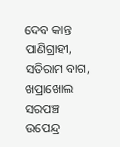ଦେବ କାନ୍ତ ପାଣିଗ୍ରାହୀ, ସତିରାମ ବାଗ, ଖପ୍ରାଖୋଲ ସରପଞ୍ଚ ଉପେନ୍ଦ୍ର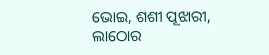ଭୋଇ, ଶଶୀ ପୂଝାରୀ, ଲାଠୋର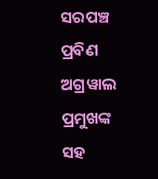ସରପଞ୍ଚ ପ୍ରବିଣ ଅଗ୍ରୱାଲ ପ୍ରମୁଖଙ୍କ ସହ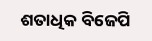ଶତାଧିକ ବିଜେପି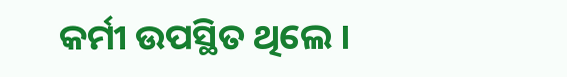କର୍ମୀ ଉପସ୍ଥିତ ଥିଲେ ।